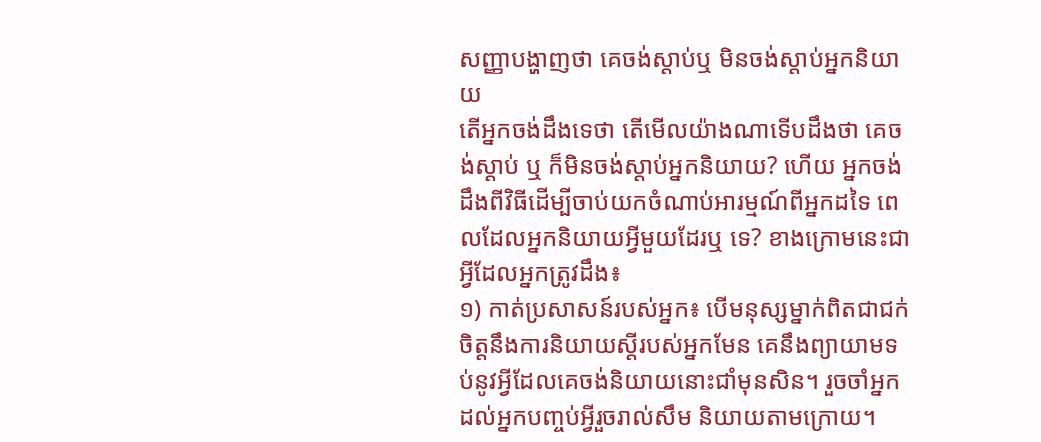សញ្ញាបង្ហាញថា គេចង់ស្ដាប់ឬ មិនចង់ស្ដាប់អ្នកនិយាយ
តើអ្នកចង់ដឹងទេថា តើមើលយ៉ាងណាទើបដឹងថា គេចង់ស្ដាប់ ឬ ក៏មិនចង់ស្ដាប់អ្នកនិយាយ? ហើយ អ្នកចង់ដឹងពីវិធីដើម្បីចាប់យកចំណាប់អារម្មណ៍ពីអ្នកដទៃ ពេលដែលអ្នកនិយាយអ្វីមួយដែរឬ ទេ? ខាងក្រោមនេះជាអ្វីដែលអ្នកត្រូវដឹង៖
១) កាត់ប្រសាសន៍របស់អ្នក៖ បើមនុស្សម្នាក់ពិតជាជក់ចិត្តនឹងការនិយាយស្ដីរបស់អ្នកមែន គេនឹងព្យាយាមទប់នូវអ្វីដែលគេចង់និយាយនោះជាំមុនសិន។ រួចចាំអ្នកដល់អ្នកបញ្ចប់អ្វីរួចរាល់សឹម និយាយតាមក្រោយ។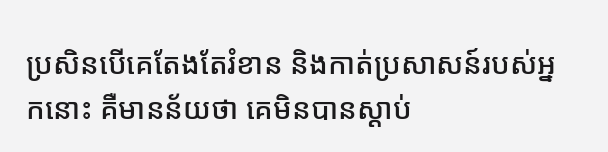ប្រសិនបើគេតែងតែរំខាន និងកាត់ប្រសាសន៍របស់អ្នកនោះ គឺមានន័យថា គេមិនបានស្ដាប់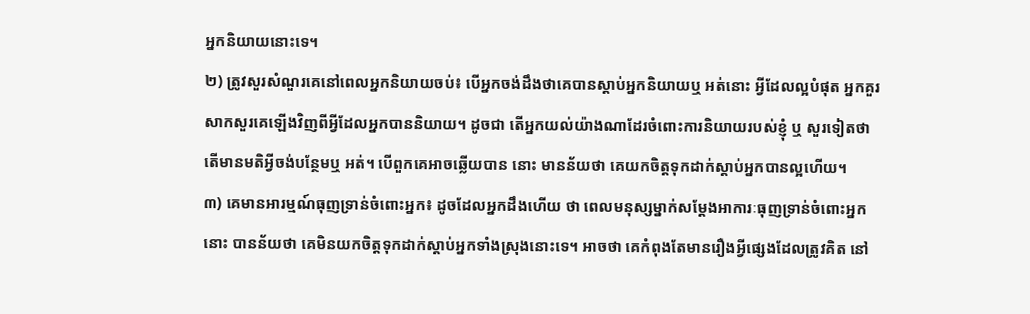អ្នកនិយាយនោះទេ។
២) ត្រូវសួរសំណួរគេនៅពេលអ្នកនិយាយចប់៖ បើអ្នកចង់ដឹងថាគេបានស្ដាប់អ្នកនិយាយឬ អត់នោះ អ្វីដែលល្អបំផុត អ្នកគួរសាកសួរគេឡើងវិញពីអ្វីដែលអ្នកបាននិយាយ។ ដូចជា តើអ្នកយល់យ៉ាងណាដែរចំពោះការនិយាយរបស់ខ្ញុំ ឬ សួរទៀតថា តើមានមតិអ្វីចង់បន្ថែមឬ អត់។ បើពួកគេអាចឆ្លើយបាន នោះ មានន័យថា គេយកចិត្តទុកដាក់ស្ដាប់អ្នកបានល្អហើយ។
៣) គេមានអារម្មណ៍ធុញទ្រាន់ចំពោះអ្នក៖ ដូចដែលអ្នកដឹងហើយ ថា ពេលមនុស្សម្នាក់សម្ដែងអាការៈធុញទ្រាន់ចំពោះអ្នកនោះ បានន័យថា គេមិនយកចិត្តទុកដាក់ស្ដាប់អ្នកទាំងស្រុងនោះទេ។ អាចថា គេកំពុងតែមានរឿងអ្វីផ្សេងដែលត្រូវគិត នៅ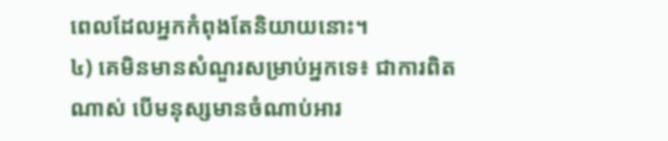ពេលដែលអ្នកកំពុងតែនិយាយនោះ។
៤) គេមិនមានសំណួរសម្រាប់អ្នកទេ៖ ជាការពិតណាស់ បើមនុស្សមានចំណាប់អារ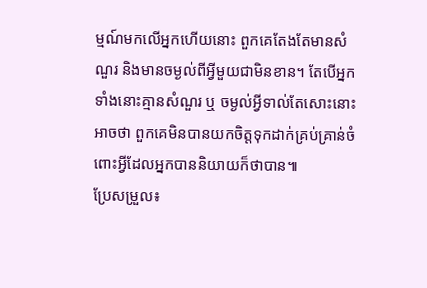ម្មណ៍មកលើអ្នកហើយនោះ ពួកគេតែងតែមានសំណួរ និងមានចម្ងល់ពីអ្វីមួយជាមិនខាន។ តែបើអ្នកទាំងនោះគ្មានសំណួរ ឬ ចម្ងល់អ្វីទាល់តែសោះនោះ អាចថា ពួកគេមិនបានយកចិត្តទុកដាក់គ្រប់គ្រាន់ចំពោះអ្វីដែលអ្នកបាននិយាយក៏ថាបាន៕
ប្រែសម្រួល៖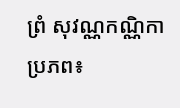ព្រំ សុវណ្ណកណ្ណិកា
ប្រភព៖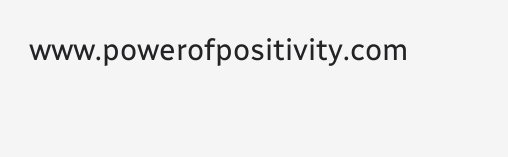www.powerofpositivity.com